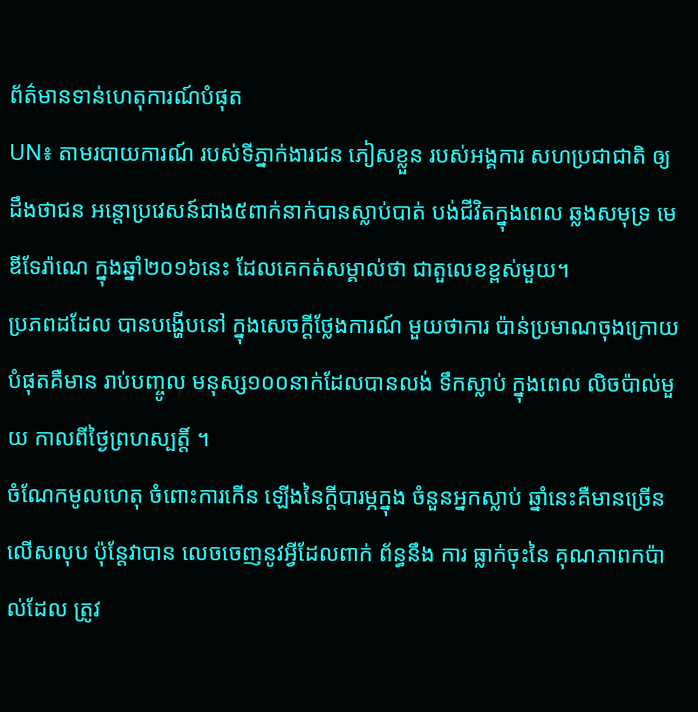ព័ត៌មានទាន់ហេតុការណ៍បំផុត
UN៖ តាមរបាយការណ៍ របស់ទីភ្នាក់ងារជន ភៀសខ្លួន របស់អង្គការ សហប្រជាជាតិ ឲ្យដឹងថាជន អន្តោប្រវេសន៍ជាង៥ពាក់នាក់បានស្លាប់បាត់ បង់ជីវិតក្នុងពេល ឆ្លងសមុទ្រ មេឌីទែរ៉ាណេ ក្នុងឆ្នាំ២០១៦នេះ ដែលគេកត់សម្គាល់ថា ជាតួលេខខ្ពស់មួយ។
ប្រភពដដែល បានបង្ហើបនៅ ក្នុងសេចក្តីថ្លែងការណ៍ មួយថាការ ប៉ាន់ប្រមាណចុងក្រោយ បំផុតគឺមាន រាប់បញ្ចូល មនុស្ស១០០នាក់ដែលបានលង់ ទឹកស្លាប់ ក្នុងពេល លិចប៉ាល់មួយ កាលពីថ្ងៃព្រហស្បត្តិ៍ ។
ចំណែកមូលហេតុ ចំពោះការកើន ឡើងនៃក្តីបារម្ភក្នុង ចំនួនអ្នកស្លាប់ ឆ្នាំនេះគឺមានច្រើន លើសលុប ប៉ុន្តែវាបាន លេចចេញនូវអ្វីដែលពាក់ ព័ន្ធនឹង ការ ធ្លាក់ចុះនៃ គុណភាពកប៉ាល់ដែល ត្រូវ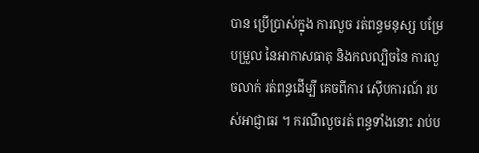បាន ប្រើប្រាស់ក្នុង ការលួច រត់ពន្ធមនុស្ស បម្រែបម្រួល នៃអាកាសធាតុ និងកលល្បិចនៃ ការលួចលាក់ រត់ពន្ធដើម្បី គេចពីការ ស៊ើបការណ៍ របស់អាជ្ញាធរ ។ ករណីលួចរត់ ពន្ធទាំងនោះ រាប់ប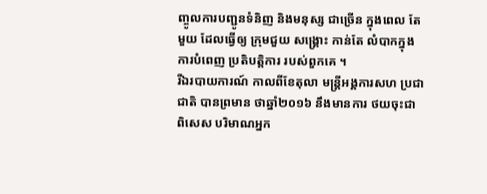ញ្ចូលការបញ្ជូនទំនិញ និងមនុស្ស ជាច្រើន ក្នុងពេល តែមួយ ដែលធ្វើឲ្យ ក្រុមជួយ សង្គ្រោះ កាន់តែ លំបាកក្នុង ការបំពេញ ប្រតិបត្តិការ របស់ពួកគេ ។
រីឯរបាយការណ៍ កាលពីខែតុលា មន្ត្រីអង្គការសហ ប្រជាជាតិ បានព្រមាន ថាឆ្នាំ២០១៦ នឹងមានការ ថយចុះជា ពិសេស បរិមាណអ្នក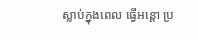ស្លាប់ក្នុងពេល ធ្វើអន្តោ ប្រ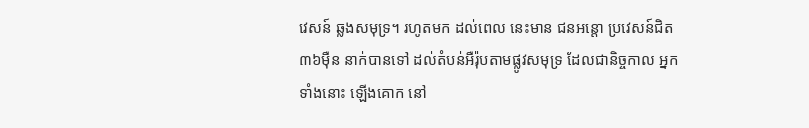វេសន៍ ឆ្លងសមុទ្រ។ រហូតមក ដល់ពេល នេះមាន ជនអន្តោ ប្រវេសន៍ជិត ៣៦ម៉ឺន នាក់បានទៅ ដល់តំបន់អឺរ៉ុបតាមផ្លូវសមុទ្រ ដែលជានិច្ចកាល អ្នកទាំងនោះ ឡើងគោក នៅ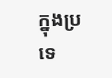ក្នុងប្រទេ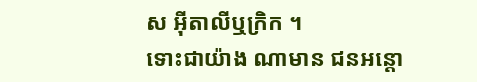ស អ៊ីតាលីឬក្រិក ។
ទោះជាយ៉ាង ណាមាន ជនអន្តោ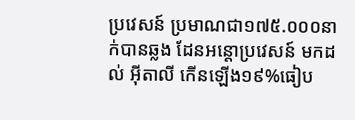ប្រវេសន៍ ប្រមាណជា១៧៥.០០០នាក់បានឆ្លង ដែនអន្តោប្រវេសន៍ មកដល់ អ៊ីតាលី កើនឡើង១៩%ធៀប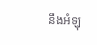នឹងអំឡុ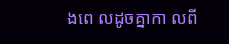ងពេ លដូចគ្នាកា លពី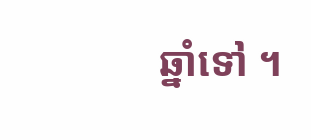ឆ្នាំទៅ ។